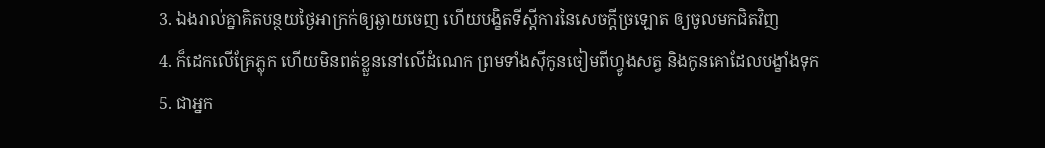3. ឯងរាល់គ្នាគិតបន្ថយថ្ងៃអាក្រក់ឲ្យឆ្ងាយចេញ ហើយបង្ខិតទីស្តីការនៃសេចក្តីច្រឡោត ឲ្យចូលមកជិតវិញ
4. ក៏ដេកលើគ្រែភ្លុក ហើយមិនពត់ខ្លួននៅលើដំណេក ព្រមទាំងស៊ីកូនចៀមពីហ្វូងសត្វ និងកូនគោដែលបង្ខាំងទុក
5. ជាអ្នក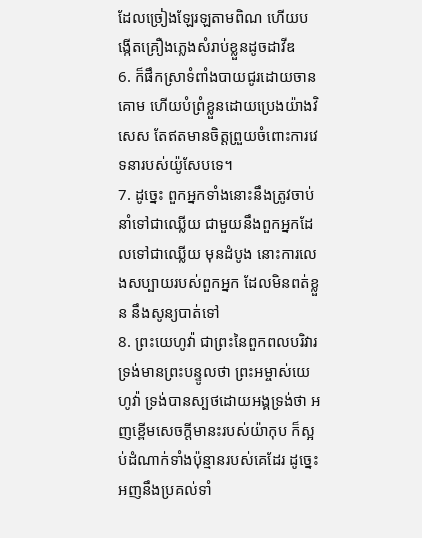ដែលច្រៀងឡែរឡតាមពិណ ហើយបង្កើតគ្រឿងភ្លេងសំរាប់ខ្លួនដូចដាវីឌ
6. ក៏ផឹកស្រាទំពាំងបាយជូរដោយចានគោម ហើយបំព្រំខ្លួនដោយប្រេងយ៉ាងវិសេស តែឥតមានចិត្តព្រួយចំពោះការវេទនារបស់យ៉ូសែបទេ។
7. ដូច្នេះ ពួកអ្នកទាំងនោះនឹងត្រូវចាប់នាំទៅជាឈ្លើយ ជាមួយនឹងពួកអ្នកដែលទៅជាឈ្លើយ មុនដំបូង នោះការលេងសប្បាយរបស់ពួកអ្នក ដែលមិនពត់ខ្លួន នឹងសូន្យបាត់ទៅ
8. ព្រះយេហូវ៉ា ជាព្រះនៃពួកពលបរិវារ ទ្រង់មានព្រះបន្ទូលថា ព្រះអម្ចាស់យេហូវ៉ា ទ្រង់បានស្បថដោយអង្គទ្រង់ថា អញខ្ពើមសេចក្តីមានះរបស់យ៉ាកុប ក៏ស្អប់ដំណាក់ទាំងប៉ុន្មានរបស់គេដែរ ដូច្នេះ អញនឹងប្រគល់ទាំ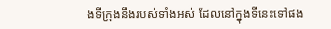ងទីក្រុងនឹងរបស់ទាំងអស់ ដែលនៅក្នុងទីនេះទៅផង